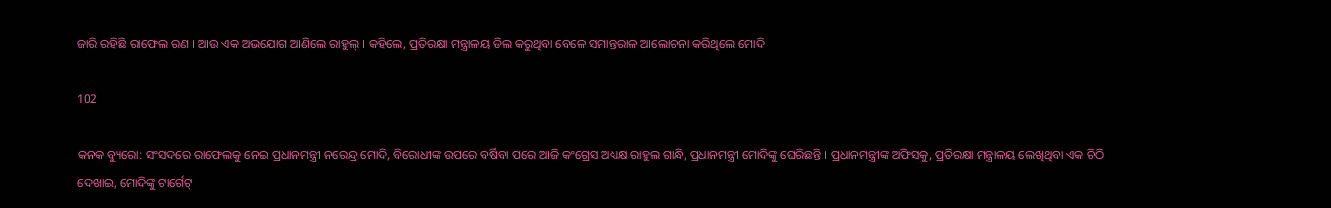ଜାରି ରହିଛି ରାଫେଲ ରଣ । ଆଉ ଏକ ଅଭଯୋଗ ଆଣିଲେ ରାହୁଲ୍ । କହିଲେ, ପ୍ରତିରକ୍ଷା ମନ୍ତ୍ରାଳୟ ଡିଲ କରୁଥିବା ବେଳେ ସମାନ୍ତରାଳ ଆଲୋଚନା କରିଥିଲେ ମୋଦି

102

କନକ ବ୍ୟୁରୋ: ସଂସଦରେ ରାଫେଲକୁ ନେଇ ପ୍ରଧାନମନ୍ତ୍ରୀ ନରେନ୍ଦ୍ର ମୋଦି, ବିରୋଧୀଙ୍କ ଉପରେ ବର୍ଷିବା ପରେ ଆଜି କଂଗ୍ରେସ ଅଧ୍ୟକ୍ଷ ରାହୁଲ ଗାନ୍ଧି, ପ୍ରଧାନମନ୍ତ୍ରୀ ମୋଦିଙ୍କୁ ଘେରିଛନ୍ତି । ପ୍ରଧାନମନ୍ତ୍ରୀଙ୍କ ଅଫିସକୁ, ପ୍ରତିରକ୍ଷା ମନ୍ତ୍ରାଳୟ ଲେଖିଥିବା ଏକ ଚିଠି ଦେଖାଇ, ମୋଦିଙ୍କୁ ଟାର୍ଗେଟ୍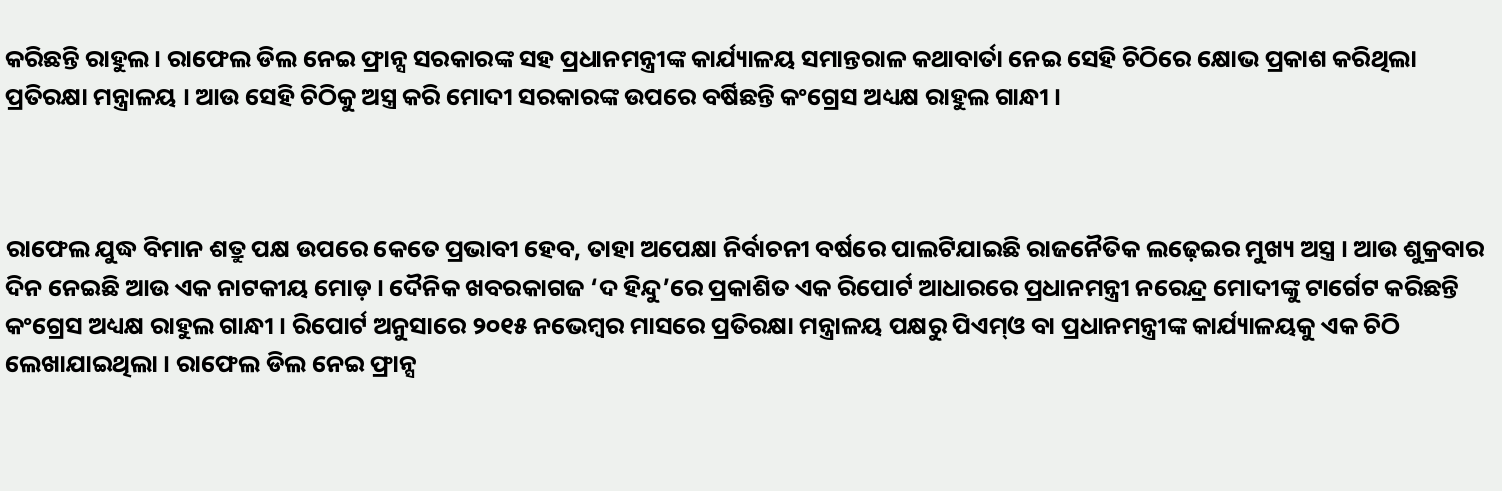କରିଛନ୍ତି ରାହୁଲ । ରାଫେଲ ଡିଲ ନେଇ ଫ୍ରାନ୍ସ ସରକାରଙ୍କ ସହ ପ୍ରଧାନମନ୍ତ୍ରୀଙ୍କ କାର୍ଯ୍ୟାଳୟ ସମାନ୍ତରାଳ କଥାବାର୍ତା ନେଇ ସେହି ଚିଠିରେ କ୍ଷୋଭ ପ୍ରକାଶ କରିଥିଲା ପ୍ରତିରକ୍ଷା ମନ୍ତ୍ରାଳୟ । ଆଉ ସେହି ଚିଠିକୁ ଅସ୍ତ୍ର କରି ମୋଦୀ ସରକାରଙ୍କ ଉପରେ ବର୍ଷିଛନ୍ତି କଂଗ୍ରେସ ଅଧ୍ୟକ୍ଷ ରାହୁଲ ଗାନ୍ଧୀ ।



ରାଫେଲ ଯୁଦ୍ଧ ବିମାନ ଶତ୍ରୁ ପକ୍ଷ ଉପରେ କେତେ ପ୍ରଭାବୀ ହେବ, ତାହା ଅପେକ୍ଷା ନିର୍ବାଚନୀ ବର୍ଷରେ ପାଲଟିଯାଇଛି ରାଜନୈତିକ ଲଢ଼େଇର ମୁଖ୍ୟ ଅସ୍ତ୍ର । ଆଉ ଶୁକ୍ରବାର ଦିନ ନେଇଛି ଆଉ ଏକ ନାଟକୀୟ ମୋଡ଼ । ଦୈନିକ ଖବରକାଗଜ ‘ଦ ହିନ୍ଦୁ’ରେ ପ୍ରକାଶିତ ଏକ ରିପୋର୍ଟ ଆଧାରରେ ପ୍ରଧାନମନ୍ତ୍ରୀ ନରେନ୍ଦ୍ର ମୋଦୀଙ୍କୁ ଟାର୍ଗେଟ କରିଛନ୍ତି କଂଗ୍ରେସ ଅଧ୍ୟକ୍ଷ ରାହୁଲ ଗାନ୍ଧୀ । ରିପୋର୍ଟ ଅନୁସାରେ ୨୦୧୫ ନଭେମ୍ବର ମାସରେ ପ୍ରତିରକ୍ଷା ମନ୍ତ୍ରାଳୟ ପକ୍ଷରୁ ପିଏମ୍ଓ ବା ପ୍ରଧାନମନ୍ତ୍ରୀଙ୍କ କାର୍ଯ୍ୟାଳୟକୁ ଏକ ଚିଠି ଲେଖାଯାଇଥିଲା । ରାଫେଲ ଡିଲ ନେଇ ଫ୍ରାନ୍ସ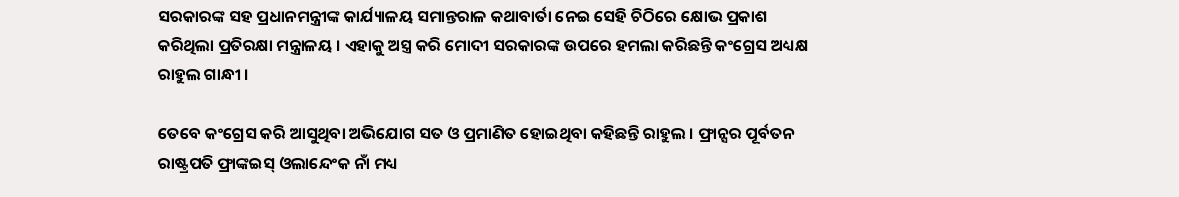ସରକାରଙ୍କ ସହ ପ୍ରଧାନମନ୍ତ୍ରୀଙ୍କ କାର୍ଯ୍ୟାଳୟ ସମାନ୍ତରାଳ କଥାବାର୍ତା ନେଇ ସେହି ଚିଠିରେ କ୍ଷୋଭ ପ୍ରକାଶ କରିଥିଲା ପ୍ରତିରକ୍ଷା ମନ୍ତ୍ରାଳୟ । ଏହାକୁ ଅସ୍ତ୍ର କରି ମୋଦୀ ସରକାରଙ୍କ ଉପରେ ହମଲା କରିଛନ୍ତି କଂଗ୍ରେସ ଅଧ୍ୟକ୍ଷ ରାହୁଲ ଗାନ୍ଧୀ ।

ତେବେ କଂଗ୍ରେସ କରି ଆସୁଥିବା ଅଭିଯୋଗ ସତ ଓ ପ୍ରମାଣିତ ହୋଇଥିବା କହିଛନ୍ତି ରାହୁଲ । ଫ୍ରାନ୍ସର ପୂର୍ବତନ ରାଷ୍ଟ୍ରପତି ଫ୍ରାଙ୍କଇସ୍ ଓଲାନ୍ଦେଂକ ନାଁ ମଧ୍ୟ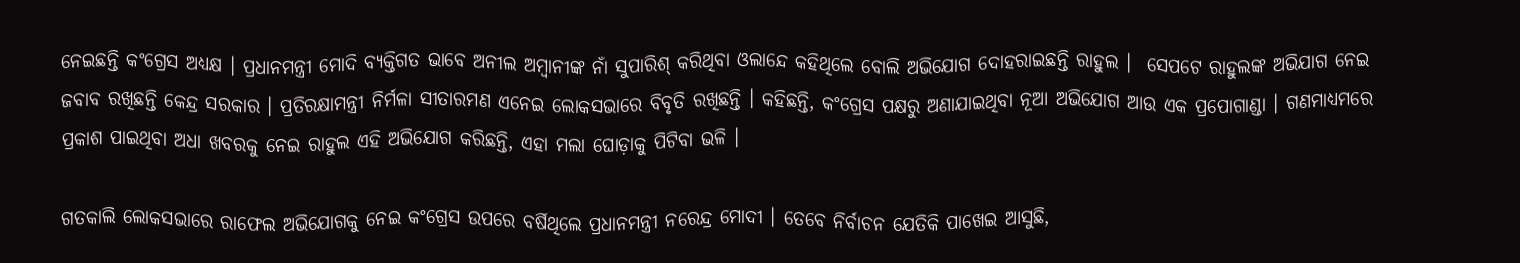ନେଇଛନ୍ତି କଂଗ୍ରେସ ଅଧ୍ୟକ୍ଷ । ପ୍ରଧାନମନ୍ତ୍ରୀ ମୋଦି ବ୍ୟକ୍ତିଗତ ଭାବେ ଅନୀଲ ଅମ୍ବାନୀଙ୍କ ନାଁ ସୁପାରିଶ୍ କରିଥିବା ଓଲାନ୍ଦେ କହିଥିଲେ ବୋଲି ଅଭିଯୋଗ ଦୋହରାଇଛନ୍ତି ରାହୁଲ ।  ସେପଟେ ରାହୁଲଙ୍କ ଅଭିଯାଗ ନେଇ ଜବାବ ରଖିଛନ୍ତି କେନ୍ଦ୍ର ସରକାର । ପ୍ରତିରକ୍ଷାମନ୍ତ୍ରୀ ନିର୍ମଳା ସୀତାରମଣ ଏନେଇ ଲୋକସଭାରେ ବିବୃତି ରଖିଛନ୍ତି । କହିଛନ୍ତି, କଂଗ୍ରେସ ପକ୍ଷରୁ ଅଣାଯାଇଥିବା ନୂଆ ଅଭିଯୋଗ ଆଉ ଏକ ପ୍ରପୋଗାଣ୍ଡା । ଗଣମାଧ୍ୟମରେ ପ୍ରକାଶ ପାଇଥିବା ଅଧା ଖବରକୁ ନେଇ ରାହୁଲ ଏହି ଅଭିଯୋଗ କରିଛନ୍ତି, ଏହା ମଲା ଘୋଡ଼ାକୁ ପିଟିବା ଭଳି ।

ଗତକାଲି ଲୋକସଭାରେ ରାଫେଲ ଅଭିଯୋଗକୁ ନେଇ କଂଗ୍ରେସ ଉପରେ ବର୍ଷିଥିଲେ ପ୍ରଧାନମନ୍ତ୍ରୀ ନରେନ୍ଦ୍ର ମୋଦୀ । ତେବେ ନିର୍ବାଚନ ଯେତିକି ପାଖେଇ ଆସୁଛି,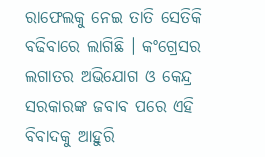ରାଫେଲକୁ ନେଇ ତାତି ସେତିକି ବଢିବାରେ ଲାଗିଛି । କଂଗ୍ରେସର ଲଗାତର ଅଭିଯୋଗ ଓ କେନ୍ଦ୍ର ସରକାରଙ୍କ ଜବାବ ପରେ ଏହି ବିବାଦକୁ ଆହୁରି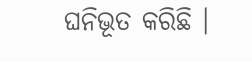ଘନିଭୂତ କରିଛି ।